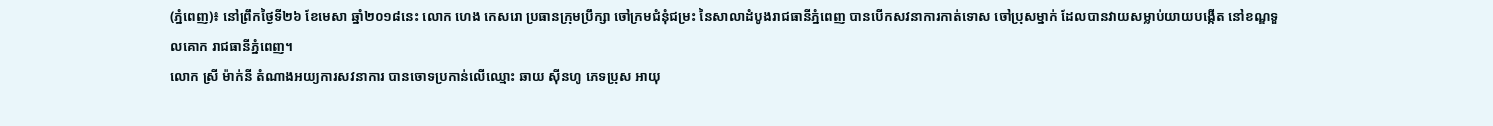(ភ្នំពេញ)៖ នៅព្រឹកថ្ងៃទី២៦ ខែមេសា ឆ្នាំ២០១៨នេះ លោក ហេង កេសរោ ប្រធានក្រុមប្រឹក្សា ចៅក្រមជំនុំជម្រះ នៃសាលាដំបូងរាជធានីភ្នំពេញ បានបើកសវនាការកាត់ទោស ចៅប្រុសម្នាក់ ដែលបានវាយសម្លាប់យាយបង្កើត នៅខណ្ឌទួលគោក រាជធានីភ្នំពេញ។
លោក ស្រី ម៉ាក់នី តំណាងអយ្យការសវនាការ បានចោទប្រកាន់លើឈ្មោះ ឆាយ ស៊ីនហូ ភេទប្រុស អាយុ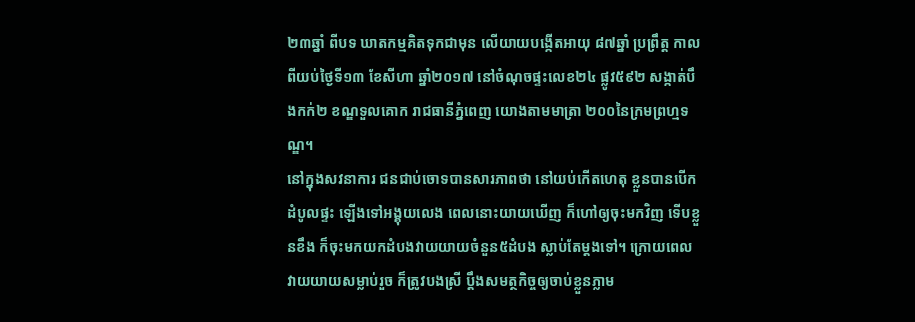២៣ឆ្នាំ ពីបទ ឃាតកម្មគិតទុកជាមុន លើយាយបង្កើតអាយុ ៨៧ឆ្នាំ ប្រព្រឹត្ត កាលពីយប់ថ្ងៃទី១៣ ខែសីហា ឆ្នាំ២០១៧ នៅចំណុចផ្ទះលេខ២៤ ផ្លូវ៥៩២ សង្កាត់បឹងកក់២ ខណ្ឌទួលគោក រាជធានីភ្នំពេញ យោងតាមមាត្រា ២០០នៃក្រមព្រហ្មទណ្ឌ។
នៅក្នុងសវនាការ ជនជាប់ចោទបានសារភាពថា នៅយប់កើតហេតុ ខ្លួនបានបើកដំបូលផ្ទះ ឡើងទៅអង្គុយលេង ពេលនោះយាយឃើញ ក៏ហៅឲ្យចុះមកវិញ ទើបខ្លួនខឹង ក៏ចុះមកយកដំបងវាយយាយចំនួន៥ដំបង ស្លាប់តែម្តងទៅ។ ក្រោយពេលវាយយាយសម្លាប់រួច ក៏ត្រូវបងស្រី ប្តឹងសមត្ថកិច្ចឲ្យចាប់ខ្លួនភ្លាម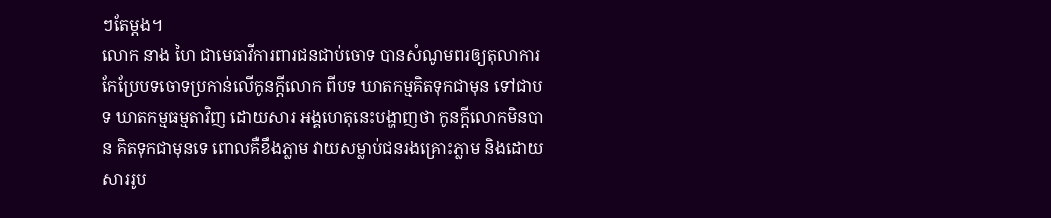ៗតែម្តង។
លោក នាង ហៃ ជាមេធាវីការពារជនជាប់ចោទ បានសំណូមពរឲ្យតុលាការ កែប្រែបទចោទប្រកាន់លើកូនក្តីលោក ពីបទ ឃាតកម្មគិតទុកជាមុន ទៅជាបទ ឃាតកម្មធម្មតាវិញ ដោយសារ អង្គហេតុនេះបង្ហាញថា កូនក្តីលោកមិនបាន គិតទុកជាមុនទេ ពោលគឺខឹងភ្លាម វាយសម្លាប់ជនរងគ្រោះភ្លាម និងដោយសាររូប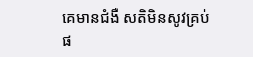គេមានជំងឺ សតិមិនសូវគ្រប់ផ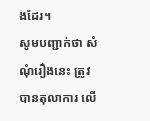ងដែរ។
សូមបញ្ជាក់ថា សំណុំរឿងនេះ ត្រូវបានតុលាការ លើ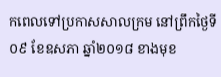កពេលទៅប្រកាសសាលក្រម នៅព្រឹកថ្ងៃទី០៩ ខែឧសភា ឆ្នាំ២០១៨ ខាងមុខ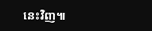នេះវិញ៕